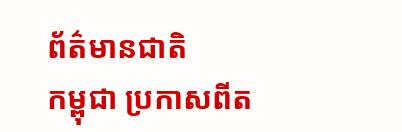ព័ត៌មានជាតិ
កម្ពុជា ប្រកាសពីត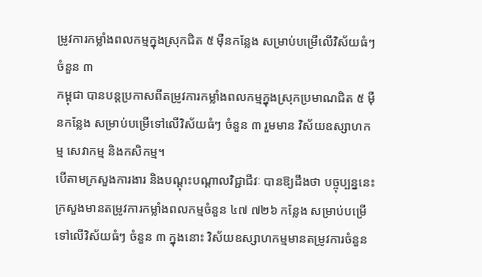ម្រូវការកម្លាំងពលកម្មក្នុងស្រុកជិត ៥ ម៉ឺនកន្លែង សម្រាប់បម្រើលើវិស័យធំៗ ចំនួន ៣
កម្ពុជា បានបន្តប្រកាសពីតម្រូវការកម្លាំងពលកម្មក្នុងស្រុកប្រមាណជិត ៥ ម៉ឺនកន្លែង សម្រាប់បម្រើទៅលើវិស័យធំៗ ចំនួន ៣ រួមមាន វិស័យឧស្សាហកម្ម សេវាកម្ម និងកសិកម្ម។
បើតាមក្រសួងការងារ និងបណ្ដុះបណ្ដាលវិជ្ជាជីវៈ បានឱ្យដឹងថា បច្ចុប្បន្ននេះក្រសួងមានតម្រូវការកម្លាំងពលកម្មចំនួន ៤៧ ៧២៦ កន្លែង សម្រាប់បម្រើទៅលើវិស័យធំៗ ចំនួន ៣ ក្នុងនោះ វិស័យឧស្សាហកម្មមានតម្រូវការចំនួន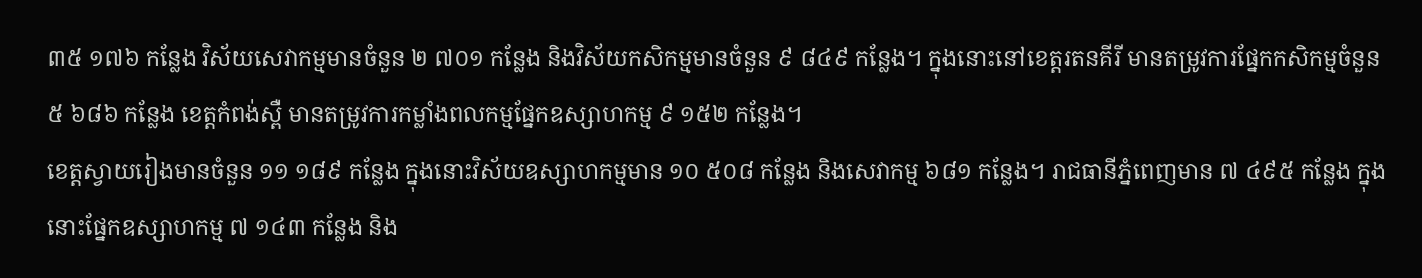៣៥ ១៧៦ កន្លែង វិស័យសេវាកម្មមានចំនួន ២ ៧០១ កន្លែង និងវិស័យកសិកម្មមានចំនួន ៩ ៨៤៩ កន្លែង។ ក្នុងនោះនៅខេត្តរតនគីរី មានតម្រូវការផ្នែកកសិកម្មចំនួន ៥ ៦៨៦ កន្លែង ខេត្តកំពង់ស្ពឺ មានតម្រូវការកម្លាំងពលកម្មផ្នែកឧស្សាហកម្ម ៩ ១៥២ កន្លែង។
ខេត្តស្វាយរៀងមានចំនួន ១១ ១៨៩ កន្លែង ក្នុងនោះវិស័យឧស្សាហកម្មមាន ១០ ៥០៨ កន្លែង និងសេវាកម្ម ៦៨១ កន្លែង។ រាជធានីភ្នំពេញមាន ៧ ៤៩៥ កន្លែង ក្នុងនោះផ្នែកឧស្សាហកម្ម ៧ ១៤៣ កន្លែង និង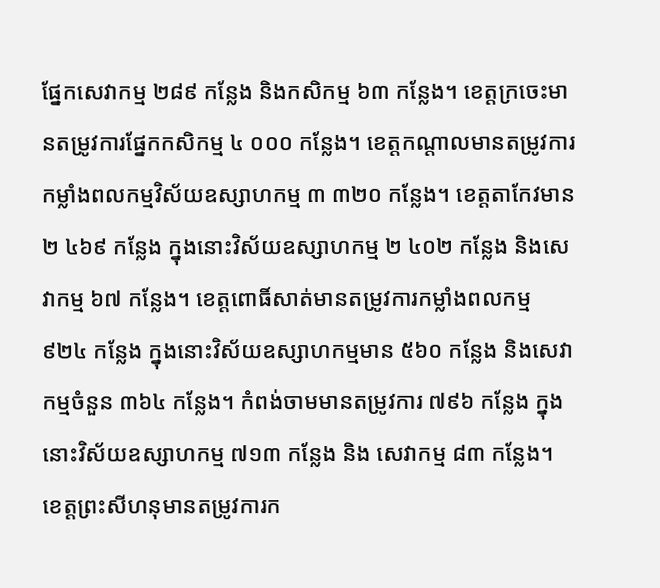ផ្នែកសេវាកម្ម ២៨៩ កន្លែង និងកសិកម្ម ៦៣ កន្លែង។ ខេត្តក្រចេះមានតម្រូវការផ្នែកកសិកម្ម ៤ ០០០ កន្លែង។ ខេត្តកណ្តាលមានតម្រូវការកម្លាំងពលកម្មវិស័យឧស្សាហកម្ម ៣ ៣២០ កន្លែង។ ខេត្តតាកែវមាន ២ ៤៦៩ កន្លែង ក្នុងនោះវិស័យឧស្សាហកម្ម ២ ៤០២ កន្លែង និងសេវាកម្ម ៦៧ កន្លែង។ ខេត្តពោធិ៍សាត់មានតម្រូវការកម្លាំងពលកម្ម ៩២៤ កន្លែង ក្នុងនោះវិស័យឧស្សាហកម្មមាន ៥៦០ កន្លែង និងសេវាកម្មចំនួន ៣៦៤ កន្លែង។ កំពង់ចាមមានតម្រូវការ ៧៩៦ កន្លែង ក្នុងនោះវិស័យឧស្សាហកម្ម ៧១៣ កន្លែង និង សេវាកម្ម ៨៣ កន្លែង។
ខេត្តព្រះសីហនុមានតម្រូវការក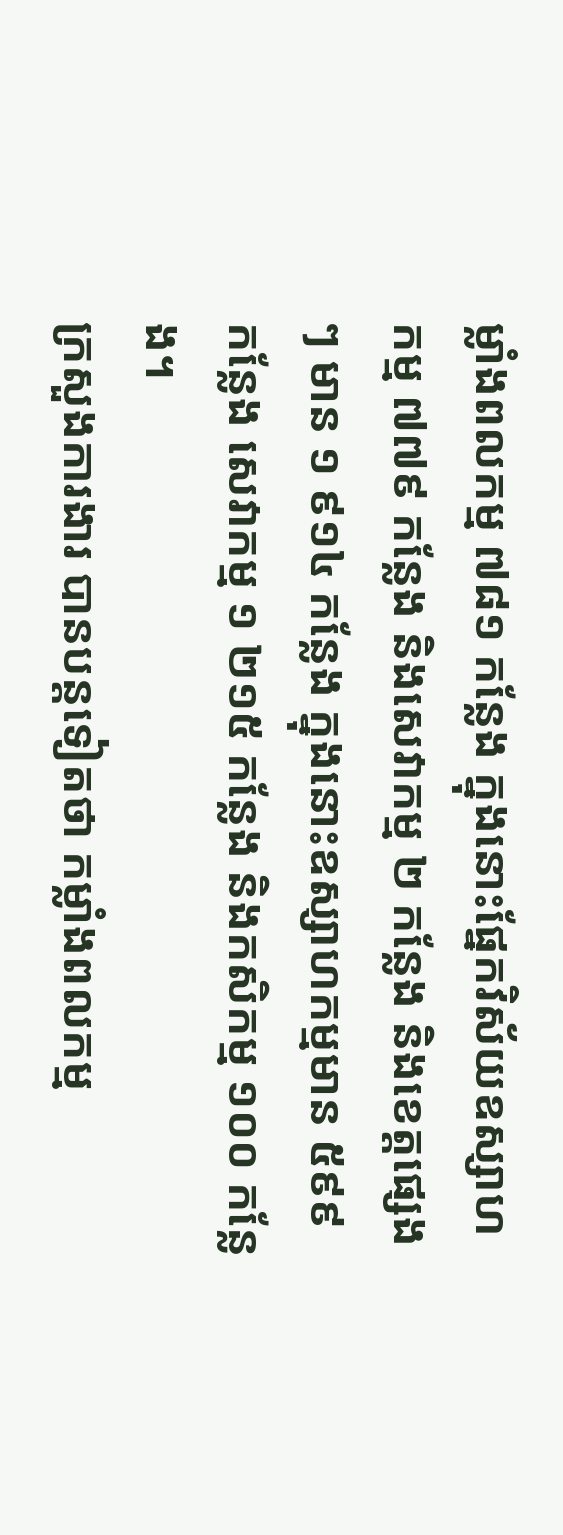ម្លាំងពលកម្ម ៧៨១ កន្លែង ក្នុងនោះផ្នែកវិស័យឧស្សាហកម្ម ៧៧៩ កន្លែង និងសេវាកម្ម ២ កន្លែង និងខេត្តផ្សេងៗ មាន ១ ៩១៤ កន្លែង ក្នុងនោះឧស្សាហកម្មមាន ៥៩៩ កន្លែង សេវាកម្ម ១ ២១៥ កន្លែង និងកសិកម្ម ១០០ កន្លែង។
ក្រសួងការងារ បានបន្តទៀតថា កម្លាំងពលកម្ម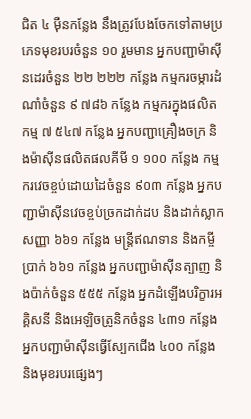ជិត ៤ ម៉ឺនកន្លែង នឹងត្រូវបែងចែកទៅតាមប្រភេទមុខរបរចំនួន ១០ រួមមាន អ្នកបញ្ជាម៉ាស៊ីនដេរចំនួន ២២ ២២២ កន្លែង កម្មករចម្ការដំណាំចំនួន ៩ ៧៨៦ កន្លែង កម្មករក្នុងផលិតកម្ម ៧ ៥៤៧ កន្លែង អ្នកបញ្ជាគ្រឿងចក្រ និងម៉ាស៊ីនផលិតផលគីមី ១ ១០០ កន្លែង កម្មករវេចខ្ចប់ដោយដៃចំនួន ៩០៣ កន្លែង អ្នកបញ្ជាម៉ាស៊ីនវេចខ្ចប់ច្រកដាក់ដប និងដាក់ស្លាកសញ្ញា ៦៦១ កន្លែង មន្ត្រីឥណទាន និងកម្ចីប្រាក់ ៦៦១ កន្លែង អ្នកបញ្ជាម៉ាស៊ីនត្បាញ និងប៉ាក់ចំនួន ៥៥៥ កន្លែង អ្នកដំឡើងបរិក្ខារអគ្គិសនី និងអេឡិចត្រូនិកចំនួន ៤៣១ កន្លែង អ្នកបញ្ជាម៉ាស៊ីនធ្វើស្បែកជើង ៤០០ កន្លែង និងមុខរបរផ្សេងៗ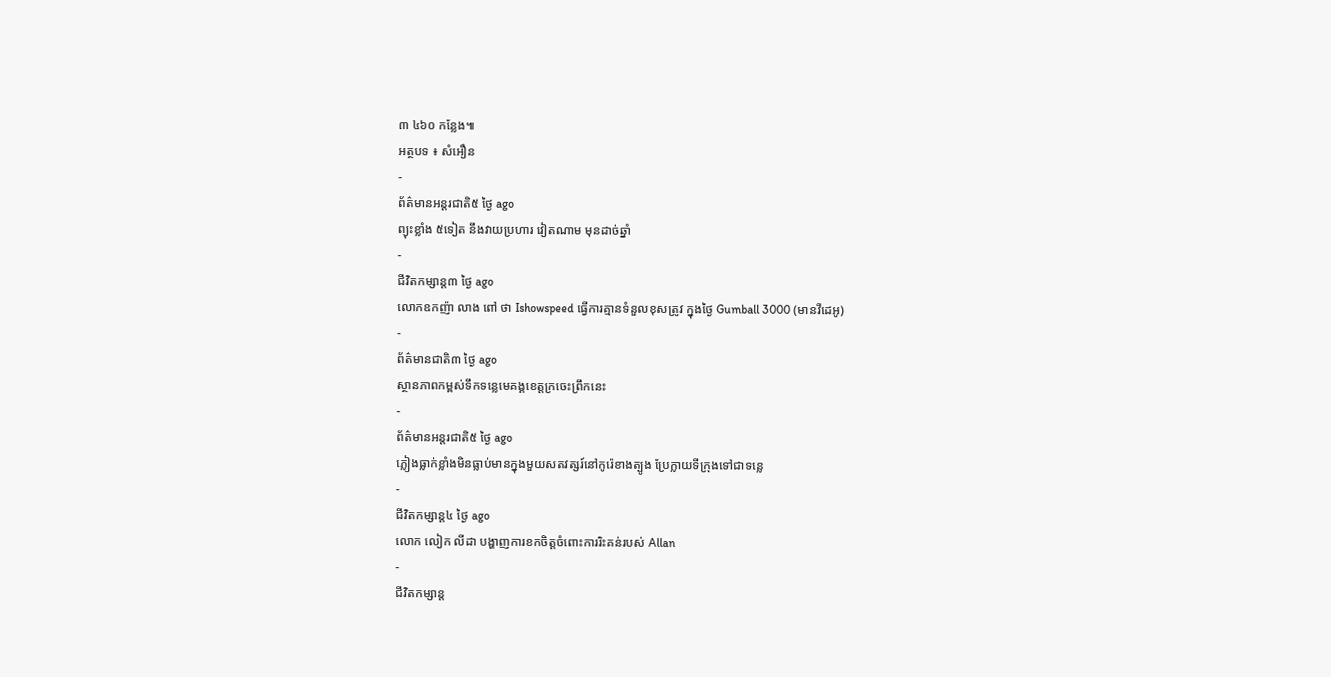៣ ៤៦០ កន្លែង៕
អត្ថបទ ៖ សំអឿន
-
ព័ត៌មានអន្ដរជាតិ៥ ថ្ងៃ ago
ព្យុះខ្លាំង ៥ទៀត នឹងវាយប្រហារ វៀតណាម មុនដាច់ឆ្នាំ
-
ជីវិតកម្សាន្ដ៣ ថ្ងៃ ago
លោកឧកញ៉ា លាង ពៅ ថា Ishowspeed ធ្វើការគ្មានទំនួលខុសត្រូវ ក្នុងថ្ងៃ Gumball 3000 (មានវីដេអូ)
-
ព័ត៌មានជាតិ៣ ថ្ងៃ ago
ស្ថានភាពកម្ពស់ទឹកទន្លេមេគង្គខេត្តក្រចេះព្រឹកនេះ
-
ព័ត៌មានអន្ដរជាតិ៥ ថ្ងៃ ago
ភ្លៀងធ្លាក់ខ្លាំងមិនធ្លាប់មានក្នុងមួយសតវត្សរ៍នៅកូរ៉េខាងត្បូង ប្រែក្លាយទីក្រុងទៅជាទន្លេ
-
ជីវិតកម្សាន្ដ៤ ថ្ងៃ ago
លោក លៀក លីដា បង្ហាញការខកចិត្តចំពោះការរិះគន់របស់ Allan
-
ជីវិតកម្សាន្ដ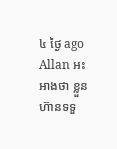៤ ថ្ងៃ ago
Allan អះអាងថា ខ្លួនហ៊ានទទួ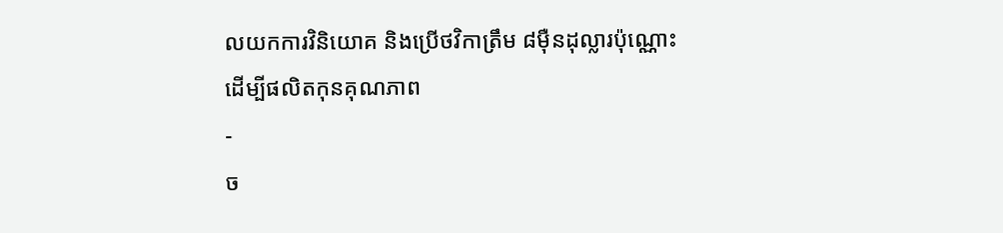លយកការវិនិយោគ និងប្រើថវិកាត្រឹម ៨មុឺនដុល្លារប៉ុណ្ណោះ ដើម្បីផលិតកុនគុណភាព
-
ច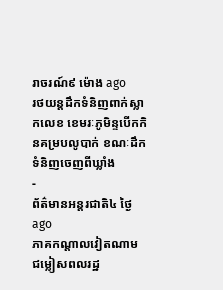រាចរណ៍៩ ម៉ោង ago
រថយន្តដឹកទំនិញពាក់ស្លាកលេខ ខេមរៈភូមិន្ទបើកកិនគម្របលូបាក់ ខណៈដឹកទំនិញចេញពីឃ្លាំង
-
ព័ត៌មានអន្ដរជាតិ៤ ថ្ងៃ ago
ភាគកណ្តាលវៀតណាម ជម្លៀសពលរដ្ឋ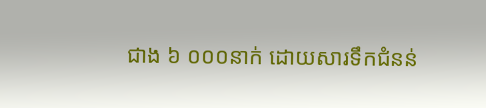ជាង ៦ ០០០នាក់ ដោយសារទឹកជំនន់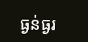ធ្ងន់ធ្ងរ